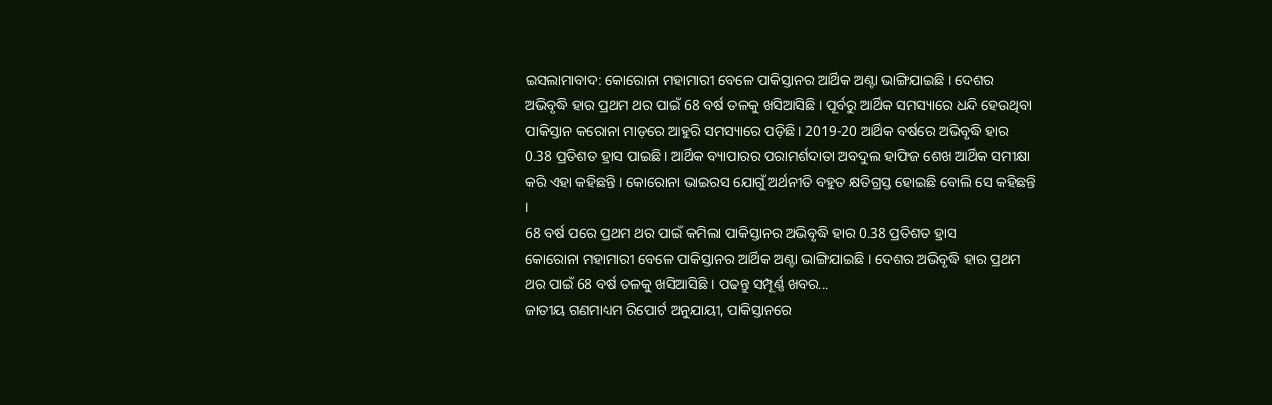ଇସଲାମାବାଦ: କୋରୋନା ମହାମାରୀ ବେଳେ ପାକିସ୍ତାନର ଆର୍ଥିକ ଅଣ୍ଟା ଭାଙ୍ଗିଯାଇଛି । ଦେଶର ଅଭିବୃଦ୍ଧି ହାର ପ୍ରଥମ ଥର ପାଇଁ 68 ବର୍ଷ ତଳକୁ ଖସିଆସିଛି । ପୂର୍ବରୁ ଆର୍ଥିକ ସମସ୍ୟାରେ ଧନ୍ଦି ହେଉଥିବା ପାକିସ୍ତାନ କରୋନା ମାଡ଼ରେ ଆହୁରି ସମସ୍ୟାରେ ପଡ଼ିଛି। 2019-20 ଆର୍ଥିକ ବର୍ଷରେ ଅଭିବୃଦ୍ଧି ହାର 0.38 ପ୍ରତିଶତ ହ୍ରାସ ପାଇଛି। ଆର୍ଥିକ ବ୍ୟାପାରର ପରାମର୍ଶଦାତା ଅବଦୁଲ ହାଫିଜ ଶେଖ ଆର୍ଥିକ ସମୀକ୍ଷା କରି ଏହା କହିଛନ୍ତି । କୋରୋନା ଭାଇରସ ଯୋଗୁଁ ଅର୍ଥନୀତି ବହୁତ କ୍ଷତିଗ୍ରସ୍ତ ହୋଇଛି ବୋଲି ସେ କହିଛନ୍ତି ।
68 ବର୍ଷ ପରେ ପ୍ରଥମ ଥର ପାଇଁ କମିଲା ପାକିସ୍ତାନର ଅଭିବୃଦ୍ଧି ହାର 0.38 ପ୍ରତିଶତ ହ୍ରାସ
କୋରୋନା ମହାମାରୀ ବେଳେ ପାକିସ୍ତାନର ଆର୍ଥିକ ଅଣ୍ଟା ଭାଙ୍ଗିଯାଇଛି । ଦେଶର ଅଭିବୃଦ୍ଧି ହାର ପ୍ରଥମ ଥର ପାଇଁ 68 ବର୍ଷ ତଳକୁ ଖସିଆସିଛି । ପଢନ୍ତୁ ସମ୍ପୂର୍ଣ୍ଣ ଖବର...
ଜାତୀୟ ଗଣମାଧ୍ୟମ ରିପୋର୍ଟ ଅନୁଯାୟୀ, ପାକିସ୍ତାନରେ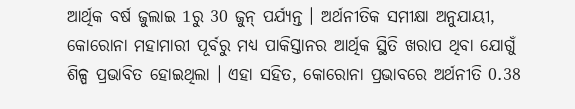ଆର୍ଥିକ ବର୍ଷ ଜୁଲାଇ 1ରୁ 30 ଜୁନ୍ ପର୍ଯ୍ୟନ୍ତ । ଅର୍ଥନୀତିକ ସମୀକ୍ଷା ଅନୁଯାୟୀ, କୋରୋନା ମହାମାରୀ ପୂର୍ବରୁ ମଧ୍ୟ ପାକିସ୍ତାନର ଆର୍ଥିକ ସ୍ଥିତି ଖରାପ ଥିବା ଯୋଗୁଁ ଶିଳ୍ପ ପ୍ରଭାବିତ ହୋଇଥିଲା । ଏହା ସହିତ, କୋରୋନା ପ୍ରଭାବରେ ଅର୍ଥନୀତି 0.38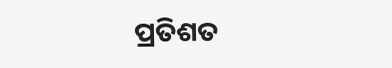ପ୍ରତିଶତ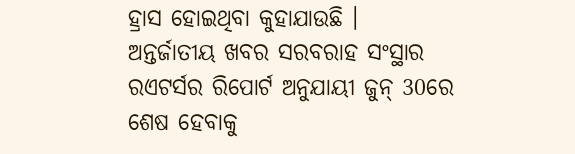ହ୍ରାସ ହୋଇଥିବା କୁହାଯାଉଛି ।
ଅନ୍ତର୍ଜାତୀୟ ଖବର ସରବରାହ ସଂସ୍ଥାର ରଏଟର୍ସର ରିପୋର୍ଟ ଅନୁଯାୟୀ ଜୁନ୍ 30ରେ ଶେଷ ହେବାକୁ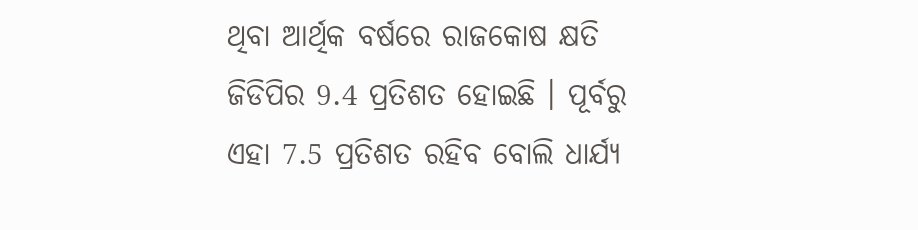ଥିବା ଆର୍ଥିକ ବର୍ଷରେ ରାଜକୋଷ କ୍ଷତି ଜିଡିପିର 9.4 ପ୍ରତିଶତ ହୋଇଛି । ପୂର୍ବରୁ ଏହା 7.5 ପ୍ରତିଶତ ରହିବ ବୋଲି ଧାର୍ଯ୍ୟ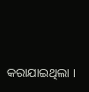କରାଯାଇଥିଲା ।